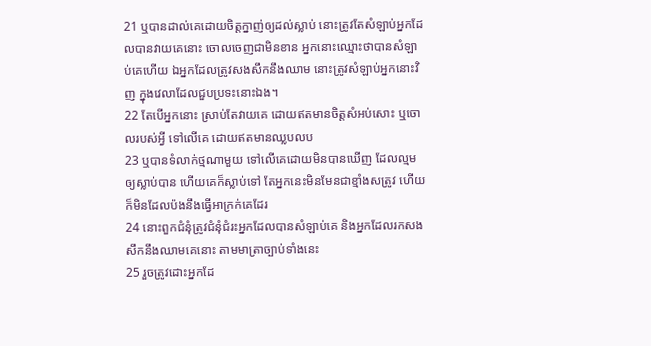21 ឬបានដាល់គេដោយចិត្តក្នាញ់ឲ្យដល់ស្លាប់ នោះត្រូវតែសំឡាប់អ្នកដែលបានវាយគេនោះ ចោលចេញជាមិនខាន អ្នកនោះឈ្មោះថាបានសំឡាប់គេហើយ ឯអ្នកដែលត្រូវសងសឹកនឹងឈាម នោះត្រូវសំឡាប់អ្នកនោះវិញ ក្នុងវេលាដែលជួបប្រទះនោះឯង។
22 តែបើអ្នកនោះ ស្រាប់តែវាយគេ ដោយឥតមានចិត្តសំអប់សោះ ឬចោលរបស់អ្វី ទៅលើគេ ដោយឥតមានឈ្លបលប
23 ឬបានទំលាក់ថ្មណាមួយ ទៅលើគេដោយមិនបានឃើញ ដែលល្មមឲ្យស្លាប់បាន ហើយគេក៏ស្លាប់ទៅ តែអ្នកនេះមិនមែនជាខ្មាំងសត្រូវ ហើយក៏មិនដែលប៉ងនឹងធ្វើអាក្រក់គេដែរ
24 នោះពួកជំនុំត្រូវជំនុំជំរះអ្នកដែលបានសំឡាប់គេ និងអ្នកដែលរកសងសឹកនឹងឈាមគេនោះ តាមមាត្រាច្បាប់ទាំងនេះ
25 រួចត្រូវដោះអ្នកដែ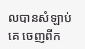លបានសំឡាប់គេ ចេញពីក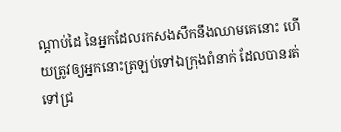ណ្តាប់ដៃ នៃអ្នកដែលរកសងសឹកនឹងឈាមគេនោះ ហើយត្រូវឲ្យអ្នកនោះត្រឡប់ទៅឯក្រុងពំនាក់ ដែលបានរត់ទៅជ្រ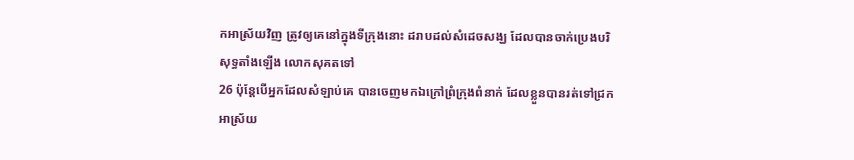កអាស្រ័យវិញ ត្រូវឲ្យគេនៅក្នុងទីក្រុងនោះ ដរាបដល់សំដេចសង្ឃ ដែលបានចាក់ប្រេងបរិសុទ្ធតាំងឡើង លោកសុគតទៅ
26 ប៉ុន្តែបើអ្នកដែលសំឡាប់គេ បានចេញមកឯក្រៅព្រំក្រុងពំនាក់ ដែលខ្លួនបានរត់ទៅជ្រកអាស្រ័យ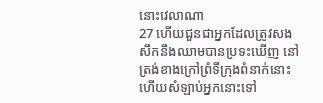នោះវេលាណា
27 ហើយជួនជាអ្នកដែលត្រូវសងសឹកនឹងឈាមបានប្រទះឃើញ នៅត្រង់ខាងក្រៅព្រំទីក្រុងពំនាក់នោះ ហើយសំឡាប់អ្នកនោះទៅ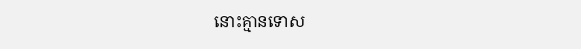នោះគ្មានទោស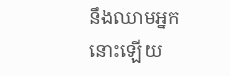នឹងឈាមអ្នកនោះឡើយ